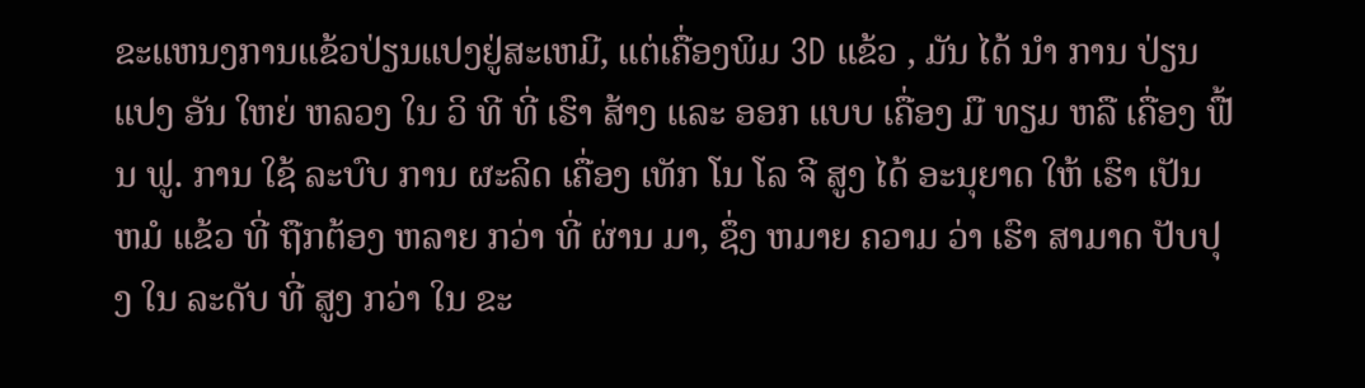ຂະແຫນງການແຂ້ວປ່ຽນແປງຢູ່ສະເຫມີ, ແຕ່ເຄື່ອງພິມ 3D ແຂ້ວ , ມັນ ໄດ້ ນໍາ ການ ປ່ຽນ ແປງ ອັນ ໃຫຍ່ ຫລວງ ໃນ ວິ ທີ ທີ່ ເຮົາ ສ້າງ ແລະ ອອກ ແບບ ເຄື່ອງ ມື ທຽມ ຫລື ເຄື່ອງ ຟື້ນ ຟູ. ການ ໃຊ້ ລະບົບ ການ ຜະລິດ ເຄື່ອງ ເທັກ ໂນ ໂລ ຈີ ສູງ ໄດ້ ອະນຸຍາດ ໃຫ້ ເຮົາ ເປັນ ຫມໍ ແຂ້ວ ທີ່ ຖືກຕ້ອງ ຫລາຍ ກວ່າ ທີ່ ຜ່ານ ມາ, ຊຶ່ງ ຫມາຍ ຄວາມ ວ່າ ເຮົາ ສາມາດ ປັບປຸງ ໃນ ລະດັບ ທີ່ ສູງ ກວ່າ ໃນ ຂະ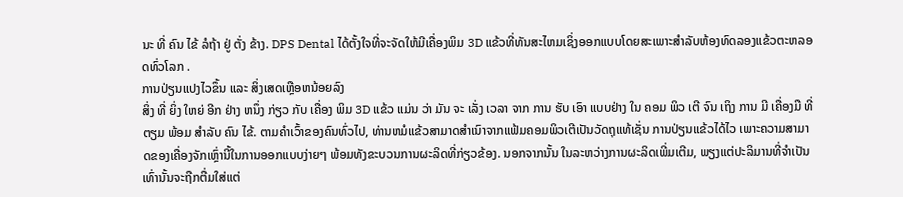ນະ ທີ່ ຄົນ ໄຂ້ ລໍຖ້າ ຢູ່ ຕັ່ງ ຂ້າງ. DPS Dental ໄດ້ຕັ້ງໃຈທີ່ຈະຈັດໃຫ້ມີເຄື່ອງພິມ 3D ແຂ້ວທີ່ທັນສະໄຫມເຊິ່ງອອກແບບໂດຍສະເພາະສໍາລັບຫ້ອງທົດລອງແຂ້ວຕະຫລອດທົ່ວໂລກ .
ການປ່ຽນແປງໄວຂຶ້ນ ແລະ ສິ່ງເສດເຫຼືອຫນ້ອຍລົງ
ສິ່ງ ທີ່ ຍິ່ງ ໃຫຍ່ ອີກ ຢ່າງ ຫນຶ່ງ ກ່ຽວ ກັບ ເຄື່ອງ ພິມ 3D ແຂ້ວ ແມ່ນ ວ່າ ມັນ ຈະ ເລັ່ງ ເວລາ ຈາກ ການ ຮັບ ເອົາ ແບບຢ່າງ ໃນ ຄອມ ພິວ ເຕີ ຈົນ ເຖິງ ການ ມີ ເຄື່ອງມື ທີ່ ຕຽມ ພ້ອມ ສໍາລັບ ຄົນ ໄຂ້. ຕາມຄໍາເວົ້າຂອງຄົນທົ່ວໄປ, ທ່ານຫມໍແຂ້ວສາມາດສໍາເນົາຈາກແຟ້ມຄອມພິວເຕີເປັນວັດຖຸແທ້ເຊັ່ນ ການປ່ຽນແຂ້ວໄດ້ໄວ ເພາະຄວາມສາມາດຂອງເຄື່ອງຈັກເຫຼົ່ານີ້ໃນການອອກແບບງ່າຍໆ ພ້ອມທັງຂະບວນການຜະລິດທີ່ກ່ຽວຂ້ອງ. ນອກຈາກນັ້ນ ໃນລະຫວ່າງການຜະລິດເພີ່ມເຕີມ, ພຽງແຕ່ປະລິມານທີ່ຈໍາເປັນເທົ່ານັ້ນຈະຖືກຕື່ມໃສ່ແຕ່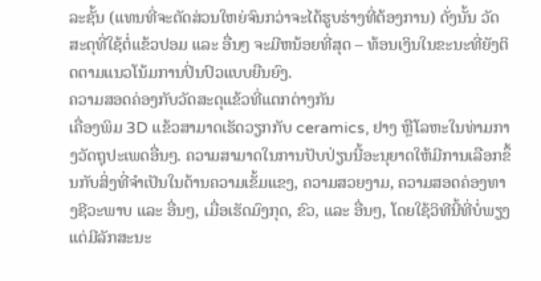ລະຊັ້ນ (ແທນທີ່ຈະຕັດສ່ວນໃຫຍ່ຈົນກວ່າຈະໄດ້ຮູບຮ່າງທີ່ຕ້ອງການ) ດັ່ງນັ້ນ ວັດສະດຸທີ່ໃຊ້ຕໍ່ແຂ້ວປອມ ແລະ ອື່ນໆ ຈະມີຫນ້ອຍທີ່ສຸດ – ທ້ອນເງິນໃນຂະນະທີ່ຍັງຕິດຕາມແນວໂນ້ມການປິ່ນປົວແບບຍືນຍົງ.
ຄວາມສອດຄ່ອງກັບວັດສະດຸແຂ້ວທີ່ແຕກຕ່າງກັນ
ເຄື່ອງພິມ 3D ແຂ້ວສາມາດເຮັດວຽກກັບ ceramics, ຢາງ ຫຼືໂລຫະໃນທ່າມກາງວັດຖຸປະເພດອື່ນໆ. ຄວາມສາມາດໃນການປັບປ່ຽນນີ້ອະນຸຍາດໃຫ້ມີການເລືອກຂຶ້ນກັບສິ່ງທີ່ຈໍາເປັນໃນດ້ານຄວາມເຂັ້ມແຂງ, ຄວາມສວຍງາມ, ຄວາມສອດຄ່ອງທາງຊີວະພາບ ແລະ ອື່ນໆ, ເມື່ອເຮັດມົງກຸດ, ຂົວ, ແລະ ອື່ນໆ, ໂດຍໃຊ້ວິທີນີ້ທີ່ບໍ່ພຽງແຕ່ມີລັກສະນະ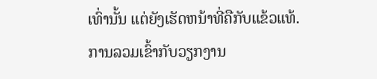ເທົ່ານັ້ນ ແຕ່ຍັງເຮັດຫນ້າທີ່ຄືກັບແຂ້ວແທ້.
ການລວມເຂົ້າກັບວຽກງານ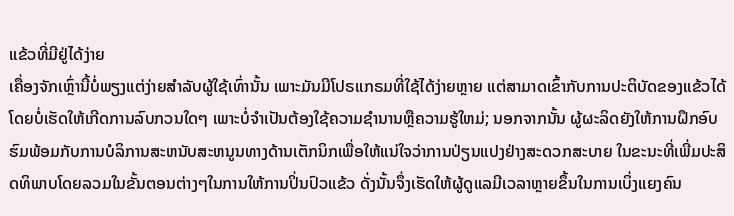ແຂ້ວທີ່ມີຢູ່ໄດ້ງ່າຍ
ເຄື່ອງຈັກເຫຼົ່ານີ້ບໍ່ພຽງແຕ່ງ່າຍສໍາລັບຜູ້ໃຊ້ເທົ່ານັ້ນ ເພາະມັນມີໂປຣແກຣມທີ່ໃຊ້ໄດ້ງ່າຍຫຼາຍ ແຕ່ສາມາດເຂົ້າກັບການປະຕິບັດຂອງແຂ້ວໄດ້ໂດຍບໍ່ເຮັດໃຫ້ເກີດການລົບກວນໃດໆ ເພາະບໍ່ຈໍາເປັນຕ້ອງໃຊ້ຄວາມຊໍານານຫຼືຄວາມຮູ້ໃຫມ່; ນອກຈາກນັ້ນ ຜູ້ຜະລິດຍັງໃຫ້ການຝຶກອົບຮົມພ້ອມກັບການບໍລິການສະຫນັບສະຫນູນທາງດ້ານເຕັກນິກເພື່ອໃຫ້ແນ່ໃຈວ່າການປ່ຽນແປງຢ່າງສະດວກສະບາຍ ໃນຂະນະທີ່ເພີ່ມປະສິດທິພາບໂດຍລວມໃນຂັ້ນຕອນຕ່າງໆໃນການໃຫ້ການປິ່ນປົວແຂ້ວ ດັ່ງນັ້ນຈຶ່ງເຮັດໃຫ້ຜູ້ດູແລມີເວລາຫຼາຍຂຶ້ນໃນການເບິ່ງແຍງຄົນ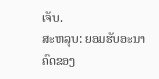ເຈັບ.
ສະຫລຸບ: ຍອມຮັບອະນາຄົດຂອງ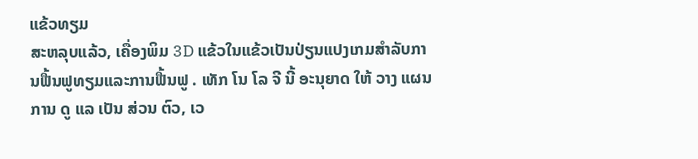ແຂ້ວທຽມ
ສະຫລຸບແລ້ວ, ເຄື່ອງພິມ 3D ແຂ້ວໃນແຂ້ວເປັນປ່ຽນແປງເກມສໍາລັບການຟື້ນຟູທຽມແລະການຟື້ນຟູ . ເທັກ ໂນ ໂລ ຈີ ນີ້ ອະນຸຍາດ ໃຫ້ ວາງ ແຜນ ການ ດູ ແລ ເປັນ ສ່ວນ ຕົວ, ເວ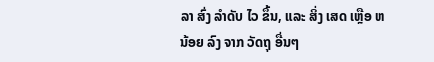ລາ ສົ່ງ ລໍາດັບ ໄວ ຂຶ້ນ, ແລະ ສິ່ງ ເສດ ເຫຼືອ ຫນ້ອຍ ລົງ ຈາກ ວັດຖຸ ອື່ນໆ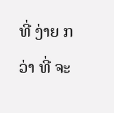ທີ່ ງ່າຍ ກວ່າ ທີ່ ຈະ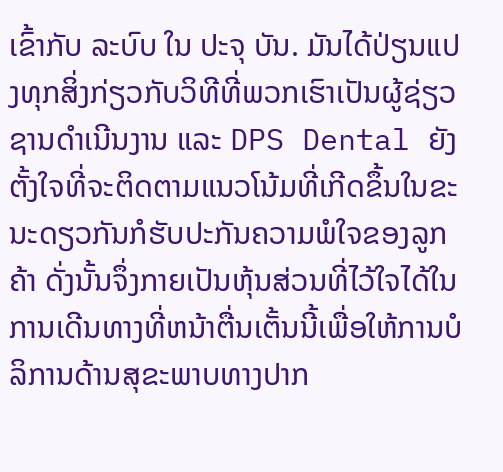ເຂົ້າກັບ ລະບົບ ໃນ ປະຈຸ ບັນ. ມັນໄດ້ປ່ຽນແປງທຸກສິ່ງກ່ຽວກັບວິທີທີ່ພວກເຮົາເປັນຜູ້ຊ່ຽວຊານດໍາເນີນງານ ແລະ DPS Dental ຍັງຕັ້ງໃຈທີ່ຈະຕິດຕາມແນວໂນ້ມທີ່ເກີດຂຶ້ນໃນຂະນະດຽວກັນກໍຮັບປະກັນຄວາມພໍໃຈຂອງລູກຄ້າ ດັ່ງນັ້ນຈຶ່ງກາຍເປັນຫຸ້ນສ່ວນທີ່ໄວ້ໃຈໄດ້ໃນການເດີນທາງທີ່ຫນ້າຕື່ນເຕັ້ນນີ້ເພື່ອໃຫ້ການບໍລິການດ້ານສຸຂະພາບທາງປາກ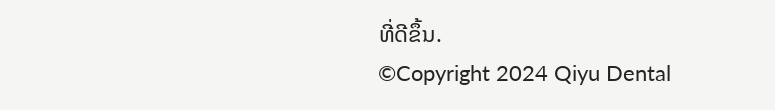ທີ່ດີຂຶ້ນ.
©Copyright 2024 Qiyu Dental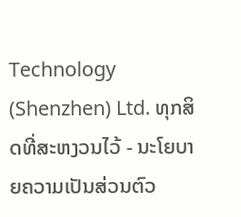Technology (Shenzhen) Ltd. ທຸກສິດທີ່ສະຫງວນໄວ້ - ນະໂຍບາຍຄວາມເປັນສ່ວນຕົວ